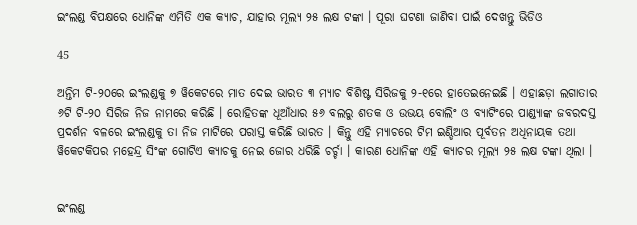ଇଂଲଣ୍ଡ ବିପକ୍ଷରେ ଧୋନିଙ୍କ ଏମିତି ଏକ କ୍ୟାଚ, ଯାହାର ମୂଲ୍ୟ ୨୫ ଲକ୍ଷ ଟଙ୍କା । ପୂରା ଘଟଣା ଜାଣିବା ପାଇଁ ଦେଖନ୍ତୁ ଭିଡିଓ

45

ଅନ୍ତିମ ଟି-୨୦ରେ ଇଂଲଣ୍ଡକୁ ୭ ୱିକେଟରେ ମାତ ଦେଇ ଭାରତ ୩ ମ୍ୟାଚ ବିଶିଷ୍ଟ ସିରିଜକୁ ୨-୧ରେ ହାତେଇନେଇଛି । ଏହାଛଡ଼ା ଲଗାତାର ୬ଟି ଟି-୨୦ ସିରିଜ ନିଜ ନାମରେ କରିଛି । ରୋହିତଙ୍କ ଧୂଆଁଧାର ୫୬ ବଲରୁ ଶତକ ଓ ଉଭୟ ବୋଲିଂ ଓ ବ୍ୟାଟିଂରେ ପାଣ୍ଡ୍ୟାଙ୍କ ଜବରଦସ୍ତ ପ୍ରଦର୍ଶନ ବଳରେ ଇଂଲଣ୍ଡକୁ ତା ନିଜ ମାଟିରେ ପରାସ୍ତ କରିଛି ଭାରତ । କିନ୍ତୁ ଏହି ମ୍ୟାଚରେ ଟିମ ଇଣ୍ଡିଆର ପୂର୍ବତନ ଅଧିନାୟକ ତଥା ୱିକେଟକିପର ମହେନ୍ଦ୍ର ସିଂଙ୍କ ଗୋଟିଏ କ୍ୟାଚକୁ ନେଇ ଜୋର ଧରିଛି ଚର୍ଚ୍ଚା । କାରଣ ଧୋନିଙ୍କ ଏହି କ୍ୟାଚର ମୂଲ୍ୟ ୨୫ ଲକ୍ଷ ଟଙ୍କା ଥିଲା ।


ଇଂଲଣ୍ଡ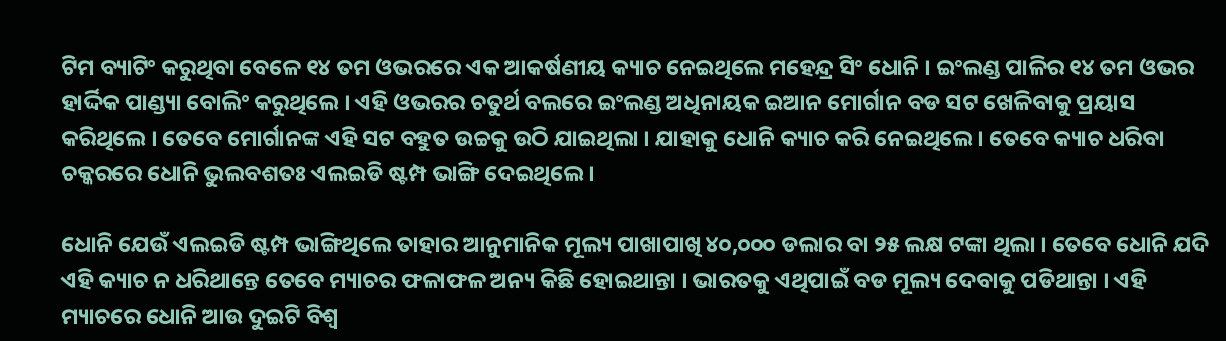ଟିମ ବ୍ୟାଟିଂ କରୁଥିବା ବେଳେ ୧୪ ତମ ଓଭରରେ ଏକ ଆକର୍ଷଣୀୟ କ୍ୟାଚ ନେଇଥିଲେ ମହେନ୍ଦ୍ର ସିଂ ଧୋନି । ଇଂଲଣ୍ଡ ପାଳିର ୧୪ ତମ ଓଭର ହାର୍ଦ୍ଦିକ ପାଣ୍ଡ୍ୟା ବୋଲିଂ କରୁଥିଲେ । ଏହି ଓଭରର ଚତୁର୍ଥ ବଲରେ ଇଂଲଣ୍ଡ ଅଧିନାୟକ ଇଆନ ମୋର୍ଗାନ ବଡ ସଟ ଖେଳିବାକୁ ପ୍ରୟାସ କରିଥିଲେ । ତେବେ ମୋର୍ଗାନଙ୍କ ଏହି ସଟ ବହୁତ ଉଚ୍ଚକୁ ଉଠି ଯାଇଥିଲା । ଯାହାକୁ ଧୋନି କ୍ୟାଚ କରି ନେଇଥିଲେ । ତେବେ କ୍ୟାଚ ଧରିବା ଚକ୍କରରେ ଧୋନି ଭୁଲବଶତଃ ଏଲଇଡି ଷ୍ଟମ୍ପ ଭାଙ୍ଗି ଦେଇଥିଲେ ।

ଧୋନି ଯେଉଁ ଏଲଇଡି ଷ୍ଟମ୍ପ ଭାଙ୍ଗିଥିଲେ ତାହାର ଆନୁମାନିକ ମୂଲ୍ୟ ପାଖାପାଖି ୪୦,୦୦୦ ଡଲାର ବା ୨୫ ଲକ୍ଷ ଟଙ୍କା ଥିଲା । ତେବେ ଧୋନି ଯଦି ଏହି କ୍ୟାଚ ନ ଧରିଥାନ୍ତେ ତେବେ ମ୍ୟାଚର ଫଳାଫଳ ଅନ୍ୟ କିଛି ହୋଇଥାନ୍ତା । ଭାରତକୁ ଏଥିପାଇଁ ବଡ ମୂଲ୍ୟ ଦେବାକୁ ପଡିଥାନ୍ତା । ଏହି ମ୍ୟାଚରେ ଧୋନି ଆଉ ଦୁଇଟି ବିଶ୍ୱ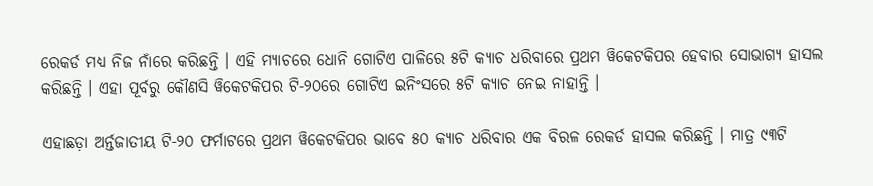ରେକର୍ଡ ମଧ୍ୟ ନିଜ ନାଁରେ କରିଛନ୍ତି । ଏହି ମ୍ୟାଚରେ ଧୋନି ଗୋଟିଏ ପାଳିରେ ୫ଟି କ୍ୟାଚ ଧରିବାରେ ପ୍ରଥମ ୱିକେଟକିପର ହେବାର ସୋଭାଗ୍ୟ ହାସଲ କରିଛନ୍ତି । ଏହା ପୂର୍ବରୁ କୌଣସି ୱିକେଟକିପର ଟି-୨୦ରେ ଗୋଟିଏ ଇନିଂସରେ ୫ଟି କ୍ୟାଚ ନେଇ ନାହାନ୍ତି ।

ଏହାଛଡ଼ା ଅର୍ନ୍ତଜାତୀୟ ଟି-୨୦ ଫର୍ମାଟରେ ପ୍ରଥମ ୱିକେଟକିପର ଭାବେ ୫୦ କ୍ୟାଚ ଧରିବାର ଏକ ବିରଳ ରେକର୍ଡ ହାସଲ କରିଛନ୍ତି । ମାତ୍ର ୯୩ଟି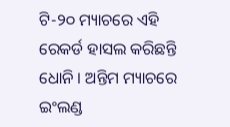ଟି-୨୦ ମ୍ୟାଚରେ ଏହି ରେକର୍ଡ ହାସଲ କରିଛନ୍ତି ଧୋନି । ଅନ୍ତିମ ମ୍ୟାଚରେ ଇଂଲଣ୍ଡ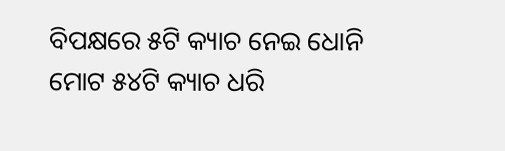ବିପକ୍ଷରେ ୫ଟି କ୍ୟାଚ ନେଇ ଧୋନି ମୋଟ ୫୪ଟି କ୍ୟାଚ ଧରି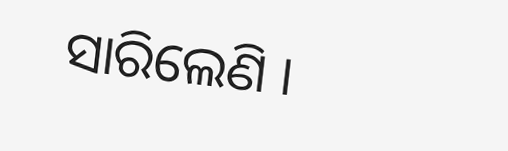ସାରିଲେଣି ।